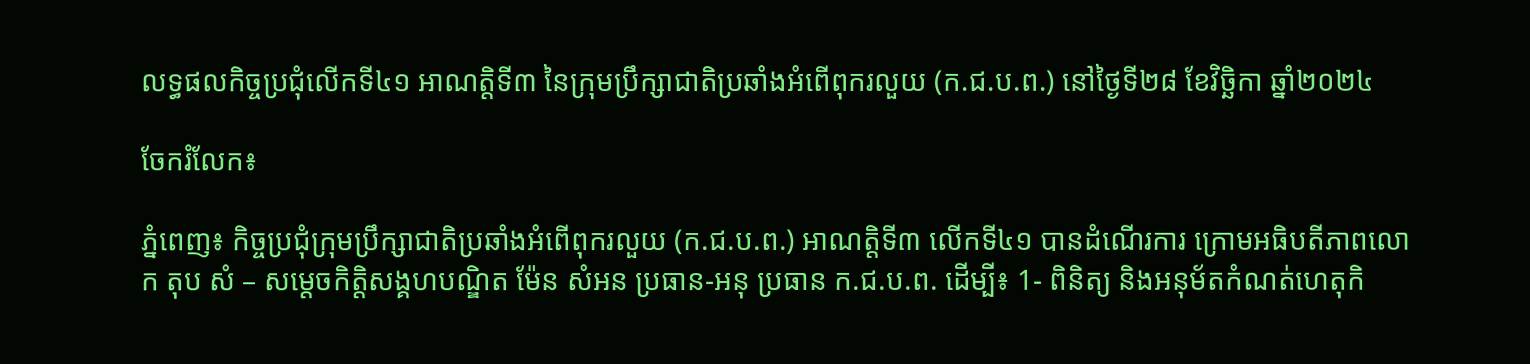លទ្ធផលកិច្ចប្រជុំលើកទី៤១ អាណត្តិទី៣ នៃក្រុមប្រឹក្សាជាតិប្រឆាំងអំពើពុករលួយ (ក.ជ.ប.ព.) នៅថ្ងៃទី២៨ ខែវិច្ឆិកា ឆ្នាំ២០២៤

ចែករំលែក៖

ភ្នំពេញ៖ កិច្ចប្រជុំក្រុមប្រឹក្សាជាតិប្រឆាំងអំពើពុករលួយ (ក.ជ.ប.ព.) អាណត្តិទី៣ លើកទី៤១ បានដំណើរការ ក្រោមអធិបតីភាពលោក តុប សំ – សម្តេចកិត្តិសង្គហបណ្ឌិត ម៉ែន សំអន ប្រធាន-អនុ ប្រធាន ក.ជ.ប.ព. ដើម្បី៖ 1- ពិនិត្យ និងអនុម័តកំណត់ហេតុកិ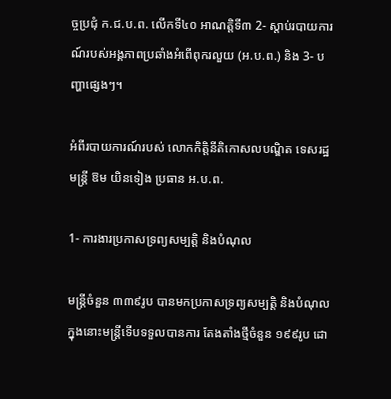ច្ចប្រជុំ ក.ជ.ប.ព. លើកទី៤០ អាណត្តិទី៣ 2- ស្តាប់របាយការណ៍របស់អង្គភាពប្រឆាំងអំពើពុករលួយ (អ.ប.ព.) និង 3- បញ្ហាផ្សេងៗ។

អំពីរបាយការណ៍របស់ លោកកិត្តិនីតិកោសលបណ្ឌិត ទេសរដ្ឋមន្ត្រី ឱម យិនទៀង ប្រធាន អ.ប.ព.

1- ការងារប្រកាសទ្រព្យសម្បត្តិ និងបំណុល

មន្ត្រីចំនួន ៣៣៩រូប បានមកប្រកាសទ្រព្យសម្បត្តិ និងបំណុល ក្នុងនោះមន្ត្រីទើបទទួលបានការ តែងតាំងថ្មីចំនួន ១៩៩រូប ដោ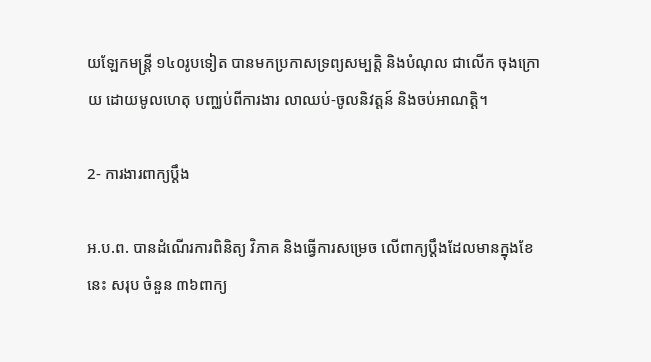យឡែកមន្ត្រី ១៤០រូបទៀត បានមកប្រកាសទ្រព្យសម្បត្តិ និងបំណុល ជាលើក ចុងក្រោយ ដោយមូលហេតុ បញ្ឈប់ពីការងារ លាឈប់-ចូលនិវត្តន៍ និងចប់អាណត្តិ។

2- ការងារពាក្យប្ដឹង

អ.ប.ព. បានដំណើរការពិនិត្យ វិភាគ និងធ្វើការសម្រេច លើពាក្យប្ដឹងដែលមានក្នុងខែនេះ សរុប ចំនួន ៣៦ពាក្យ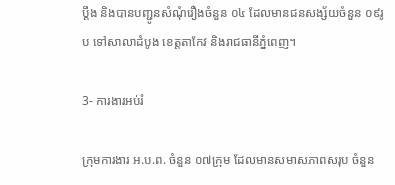ប្ដឹង និងបានបញ្ជូនសំណុំរឿងចំនួន ០៤ ដែលមានជនសង្ស័យចំនួន ០៩រូប ទៅសាលាដំបូង ខេត្តតាកែវ និងរាជធានីភ្នំពេញ។

3- ការងារអប់រំ

ក្រុមការងារ អ.ប.ព. ចំនួន ០៧ក្រុម ដែលមានសមាសភាពសរុប ចំនួន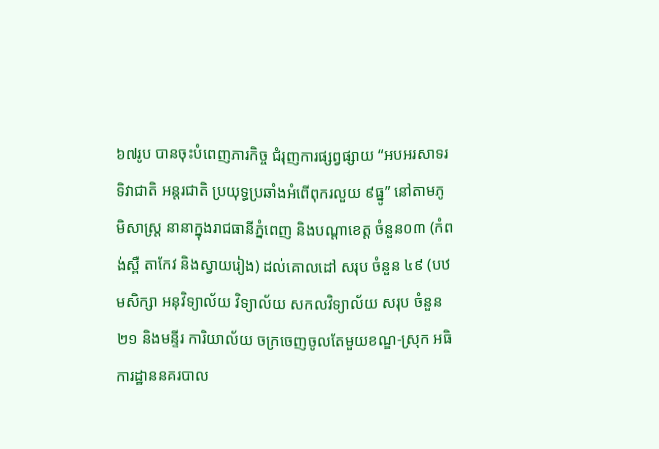៦៧រូប បានចុះបំពេញភារកិច្ច ជំរុញការផ្សព្វផ្សាយ “អបអរសាទរទិវាជាតិ អន្តរជាតិ ប្រយុទ្ធប្រឆាំងអំពើពុករលួយ ៩ធ្នូ” នៅតាមភូមិសាស្ត្រ នានាក្នុងរាជធានីភ្នំពេញ និងបណ្តាខេត្ត ចំនួន០៣ (កំពង់ស្ពឺ តាកែវ និងស្វាយរៀង) ដល់គោលដៅ សរុប ចំនួន ៤៩ (បឋមសិក្សា អនុវិទ្យាល័យ វិទ្យាល័យ សកលវិទ្យាល័យ សរុប ចំនួន២១ និងមន្ទីរ ការិយាល័យ ចក្រចេញចូលតែមួយខណ្ឌ-ស្រុក អធិការដ្ឋាននគរបាល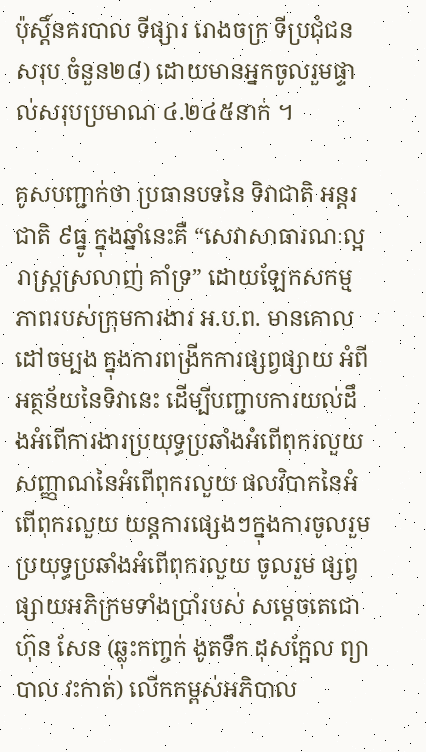ប៉ុស្តិ៍នគរបាល ទីផ្សារ រោងចក្រ ទីប្រជុំជន សរុប ចំនួន២៨) ដោយមានអ្នកចូលរួមផ្ទាល់សរុបប្រមាណ ៤.២៤៥នាក់ ។

គូសបញ្ជាក់ថា ប្រធានបទនៃ ទិវាជាតិ អន្តរជាតិ ៩ធ្នូ ក្នុងឆ្នាំនេះគឺ “សេវាសាធារណៈល្អ រាស្ត្រស្រលាញ់ គាំទ្រ” ដោយឡែកសកម្មភាពរបស់ក្រុមការងារ អ.ប.ព. មានគោលដៅចម្បង ក្នុងការពង្រីកការផ្សព្វផ្សាយ អំពី អត្ថន័យនៃទិវានេះ ដើម្បីបញ្ជាបការយល់ដឹងអំពើការងារប្រយុទ្ធប្រឆាំងអំពើពុករលួយ សញ្ញាណនៃអំពើពុករលួយ ផលវិបាកនៃអំពើពុករលួយ យន្តការផ្សេងៗក្នុងការចូលរួមប្រយុទ្ធប្រឆាំងអំពើពុករលួយ ចូលរួម ផ្សព្វផ្សាយអភិក្រមទាំងប្រាំរបស់ សម្តេចតេជោ ហ៊ុន សែន (ឆ្លុះកញ្ចក់ ងូតទឹក ដុសក្អែល ព្យាបាល វះកាត់) លើកកម្ពស់អភិបាល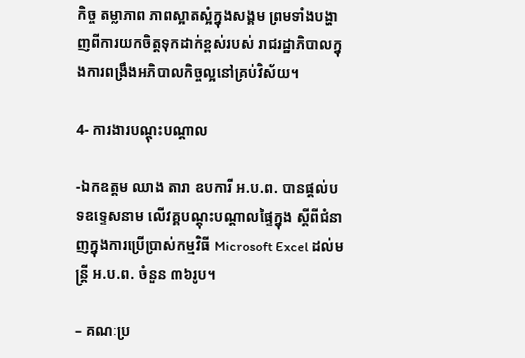កិច្ច តម្លាភាព ភាពស្អាតស្អំក្នុងសង្គម ព្រមទាំងបង្ហាញពីការយកចិត្តទុកដាក់ខ្ពស់របស់ រាជរដ្ឋាភិបាលក្នុងការពង្រឹងអភិបាលកិច្ចល្អនៅគ្រប់វិស័យ។

4- ការងារបណ្តុះបណ្តាល

-ឯកឧត្តម ឈាង តារា ឧបការី អ.ប.ព. បានផ្តល់បទឧទ្ទេសនាម លើវគ្គបណ្តុះបណ្តាលផ្ទៃក្នុង ស្តីពីជំនាញក្នុងការប្រើប្រាស់កម្មវិធី Microsoft Excel ដល់មន្ត្រី អ.ប.ព. ចំនួន ៣៦រូប។

– គណៈប្រ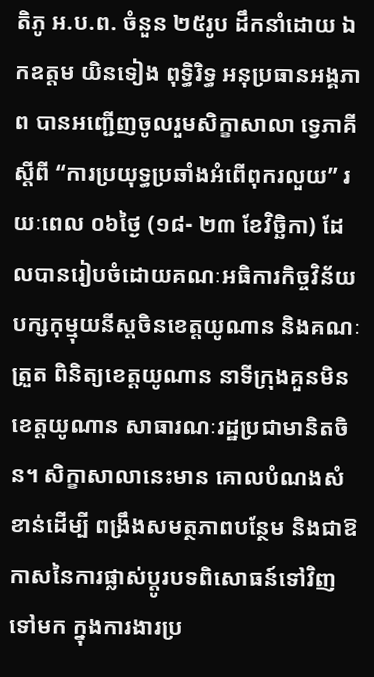តិភូ អ.ប.ព. ចំនួន ២៥រូប ដឹកនាំដោយ ឯកឧត្តម យិនទៀង ពុទ្ធិរិទ្ធ អនុប្រធានអង្គភាព បានអញ្ជើញចូលរួមសិក្ខាសាលា ទ្វេភាគីស្តីពី “ការប្រយុទ្ធប្រឆាំងអំពើពុករលួយ” រយៈពេល ០៦ថ្ងៃ (១៨- ២៣ ខែវិច្ឆិកា) ដែលបានរៀបចំដោយគណៈអធិការកិច្ចវិន័យបក្សកុម្មុយនីស្តចិនខេត្តយូណាន និងគណៈត្រួត ពិនិត្យខេត្តយូណាន នាទីក្រុងគួនមិន ខេត្តយូណាន សាធារណៈរដ្ឋប្រជាមានិតចិន។ សិក្ខាសាលានេះមាន គោលបំណងសំខាន់ដើម្បី ពង្រឹងសមត្ថភាពបន្ថែម និងជាឱកាសនៃការផ្លាស់ប្តូរបទពិសោធន៍ទៅវិញទៅមក ក្នុងការងារប្រ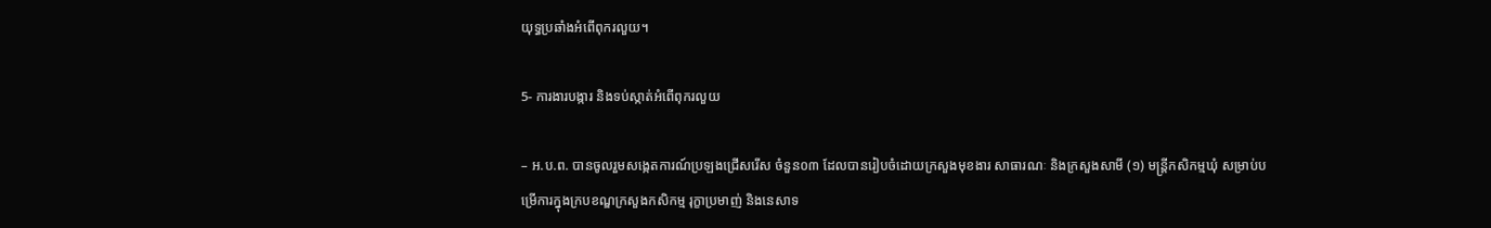យុទ្ធប្រឆាំងអំពើពុករលួយ។

5- ការងារបង្ការ និងទប់ស្កាត់អំពើពុករលួយ

– អ.ប.ព. បានចូលរួមសង្កេតការណ៍ប្រឡងជ្រើសរើស ចំនួន០៣ ដែលបានរៀបចំដោយក្រសួងមុខងារ សាធារណៈ និងក្រសួងសាមី (១) មន្ត្រីកសិកម្មឃុំ សម្រាប់បម្រើការក្នុងក្របខណ្ឌក្រសួងកសិកម្ម រុក្ខាប្រមាញ់ និងនេសាទ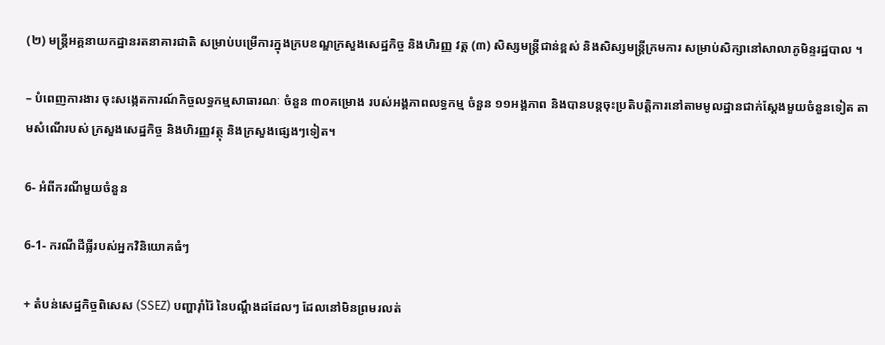(២) មន្ត្រីអគ្គនាយកដ្ឋានរតនាគារជាតិ សម្រាប់បម្រើការក្នុងក្របខណ្ឌក្រសួងសេដ្ឋកិច្ច និងហិរញ្ញ វត្ត (៣) សិស្សមន្ត្រីជាន់ខ្ពស់ និងសិស្សមន្ត្រីក្រមការ សម្រាប់សិក្សានៅសាលាភូមិន្ទរដ្ឋបាល ។

– បំពេញការងារ ចុះសង្កេតការណ៍កិច្ចលទ្ធកម្មសាធារណៈ ចំនួន ៣០គម្រោង របស់អង្គភាពលទ្ធកម្ម ចំនួន ១១អង្គភាព និងបានបន្តចុះប្រតិបត្តិការនៅតាមមូលដ្ឋានជាក់ស្តែងមួយចំនួនទៀត តាមសំណើរបស់ ក្រសួងសេដ្ឋកិច្ច និងហិរញ្ញវត្ថុ និងក្រសួងផ្សេងៗទៀត។

6- អំពីករណីមួយចំនួន

6-1- ករណីដីធ្លីរបស់អ្នកវិនិយោគធំៗ

+ តំបន់សេដ្ឋកិច្ចពិសេស (SSEZ) បញ្ហារ៉ាំរ៉ៃ នៃបណ្ដឹងដដែលៗ ដែលនៅមិនព្រមរលត់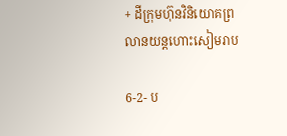+ ដីក្រុមហ៊ុនវិនិយោគព្រលានយន្តហោះសៀមរាប

6-2- ប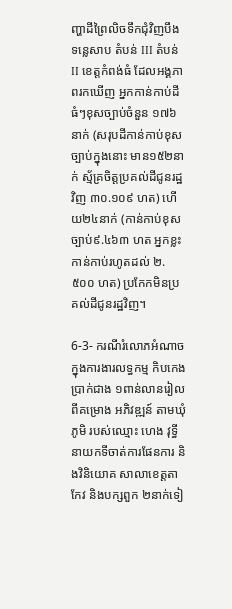ញ្ហាដីព្រៃលិចទឹកជុំវិញបឹងទន្លេសាប តំបន់ III តំបន់ II ខេត្តកំពង់ធំ ដែលអង្គភាពរកឃើញ អ្នកកាន់កាប់ដីធំៗខុសច្បាប់ចំនួន ១៧៦ នាក់ (សរុបដីកាន់កាប់ខុសច្បាប់ក្នុងនោះ មាន១៥២នាក់ ស្ម័គ្រចិត្តប្រគល់ដីជូនរដ្ឋវិញ ៣០.១០៩ ហត) ហើយ២៤នាក់ (កាន់កាប់ខុសច្បាប់៩.៤៦៣ ហត អ្នកខ្លះកាន់កាប់រហូតដល់ ២.៥០០ ហត) ប្រកែកមិនប្រគល់ដីជូនរដ្ឋវិញ។

6-3- ករណីរំលោភអំណាចក្នុងការងារលទ្ធកម្ម កិបកេងប្រាក់ជាង ១ពាន់លានរៀល ពីគម្រោង អភិវឌ្ឍន៍ តាមឃុំភូមិ របស់ឈ្មោះ ហេង វុទ្ធី នាយកទីចាត់ការផែនការ និងវិនិយោគ សាលាខេត្តតាកែវ និងបក្សពួក ២នាក់ទៀ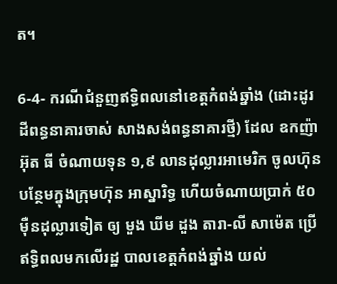ត។

6-4- ករណីជំនួញឥទ្ធិពលនៅខេត្តកំពង់ឆ្នាំង (ដោះដូរដីពន្ធនាគារចាស់ សាងសង់ពន្ធនាគារថ្មី) ដែល ឧកញ៉ា អ៊ុត ធី ចំណាយទុន ១,៩ លានដុល្លារអាមេរិក ចូលហ៊ុនបន្ថែមក្នុងក្រុមហ៊ុន អាស្នារិទ្ធ ហើយចំណាយប្រាក់ ៥០ម៉ឺនដុល្លារទៀត ឲ្យ មួង ឃីម ដួង តារា-លី សាម៉េត ប្រើឥទ្ធិពលមកលើរដ្ឋ បាលខេត្តកំពង់ឆ្នាំង យល់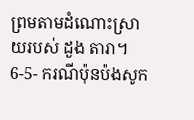ព្រមតាមដំណោះស្រាយរបស់ ដួង តារា។
6-5- ករណីប៉ុនប៉ងសូក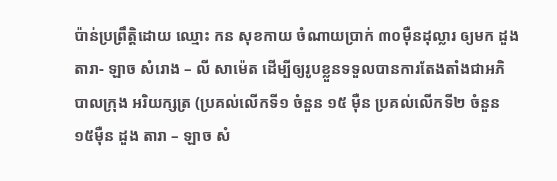ប៉ាន់ប្រព្រឹត្តិដោយ ឈ្មោះ កន សុខកាយ ចំណាយប្រាក់ ៣០ម៉ឺនដុល្លារ ឲ្យមក ដួង តារា- ឡាច សំរោង – លី សាម៉េត ដើម្បីឲ្យរូបខ្លួនទទួលបានការតែងតាំងជាអភិបាលក្រុង អរិយក្សត្រ (ប្រគល់លើកទី១ ចំនួន ១៥ ម៉ឺន ប្រគល់លើកទី២ ចំនួន១៥ម៉ឺន ដួង តារា – ឡាច សំ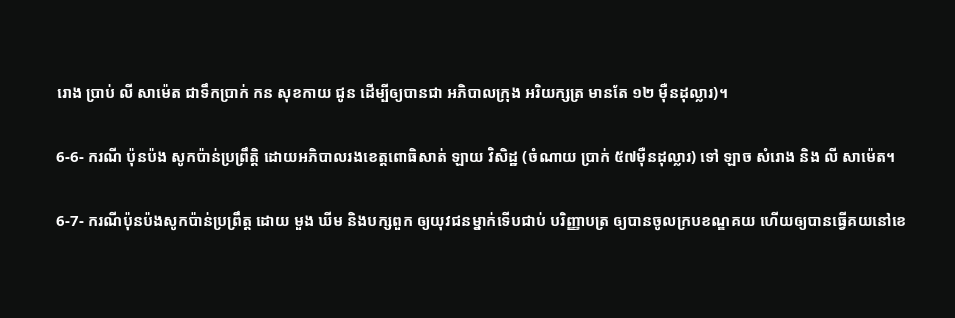រោង ប្រាប់ លី សាម៉េត ជាទឹកប្រាក់ កន សុខកាយ ជូន ដើម្បីឲ្យបានជា អភិបាលក្រុង អរិយក្សត្រ មានតែ ១២ ម៉ឺនដុល្លារ)។

6-6- ករណី ប៉ុនប៉ង សូកប៉ាន់ប្រព្រឹត្តិ ដោយអភិបាលរងខេត្តពោធិសាត់ ឡាយ វិសិដ្ឋ (ចំណាយ ប្រាក់ ៥៧ម៉ឺនដុល្លារ) ទៅ ឡាច សំរោង និង លី សាម៉េត។

6-7- ករណីប៉ុនប៉ងសូកប៉ាន់ប្រព្រឹត្ត ដោយ មួង ឃីម និងបក្សពួក ឲ្យយុវជនម្នាក់ទើបជាប់ បរិញ្ញាបត្រ ឲ្យបានចូលក្របខណ្ឌគយ ហើយឲ្យបានធ្វើគយនៅខេ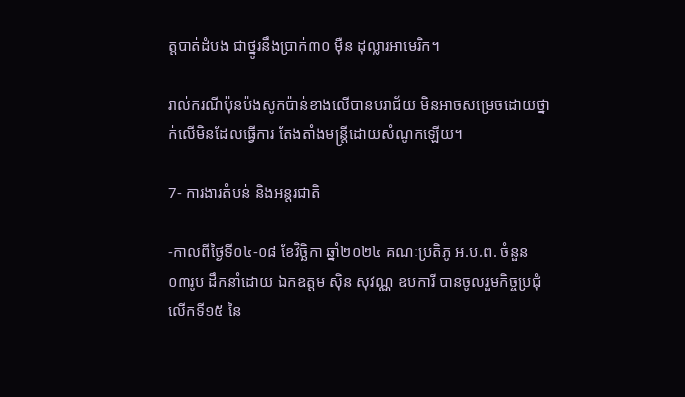ត្តបាត់ដំបង ជាថ្នូរនឹងប្រាក់៣០ ម៉ឺន ដុល្លារអាមេរិក។

រាល់ករណីប៉ុនប៉ងសូកប៉ាន់ខាងលើបានបរាជ័យ មិនអាចសម្រេចដោយថ្នាក់លើមិនដែលធ្វើការ តែងតាំងមន្ត្រីដោយសំណូកឡើយ។

7- ការងារតំបន់ និងអន្តរជាតិ

-កាលពីថ្ងៃទី០៤-០៨ ខែវិច្ឆិកា ឆ្នាំ២០២៤ គណៈប្រតិភូ អ.ប.ព. ចំនួន ០៣រូប ដឹកនាំដោយ ឯកឧត្តម ស៊ិន សុវណ្ណ ឧបការី បានចូលរួមកិច្ចប្រជុំលើកទី១៥ នៃ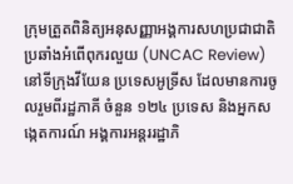ក្រុមត្រួតពិនិត្យអនុសញ្ញាអង្គការសហប្រជាជាតិ ប្រឆាំងអំពើពុករលួយ (UNCAC Review) នៅទីក្រុងវីយែន ប្រទេសអូទ្រីស ដែលមានការចូលរួមពីរដ្ឋភាគី ចំនួន ១២៤ ប្រទេស និងអ្នកសង្កេតការណ៍ អង្គការអន្តររដ្ឋាភិ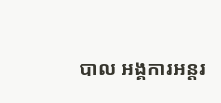បាល អង្គការអន្តរ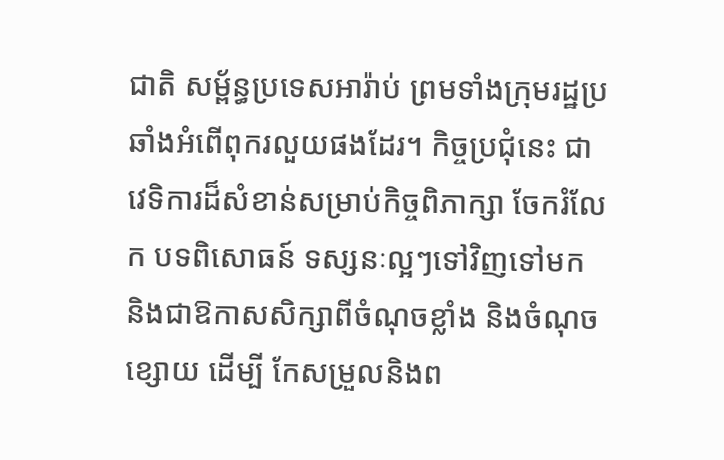ជាតិ សម្ព័ន្ធប្រទេសអារ៉ាប់ ព្រមទាំងក្រុមរដ្ឋប្រឆាំងអំពើពុករលួយផងដែរ។ កិច្ចប្រជុំនេះ ជាវេទិការដ៏សំខាន់សម្រាប់កិច្ចពិភាក្សា ចែករំលែក បទពិសោធន៍ ទស្សនៈល្អៗទៅវិញទៅមក និងជាឱកាសសិក្សាពីចំណុចខ្លាំង និងចំណុចខ្សោយ ដើម្បី កែសម្រួលនិងព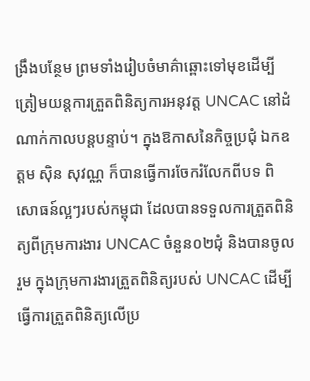ង្រឹងបន្ថែម ព្រមទាំងរៀបចំមាគ៌ាឆ្ពោះទៅមុខដើម្បីត្រៀមយន្តការត្រួតពិនិត្យការអនុវត្ត UNCAC នៅដំណាក់កាលបន្តបន្ទាប់។ ក្នុងឱកាសនៃកិច្ចប្រជុំ ឯកឧត្តម ស៊ិន សុវណ្ណ ក៏បានធ្វើការចែករំលែកពីបទ ពិសោធន៍ល្អៗរបស់កម្ពុជា ដែលបានទទួលការត្រួតពិនិត្យពីក្រុមការងារ UNCAC ចំនួន០២ជុំ និងបានចូលរួម ក្នុងក្រុមការងារត្រួតពិនិត្យរបស់ UNCAC ដើម្បីធ្វើការត្រួតពិនិត្យលើប្រ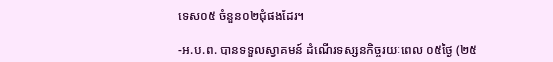ទេស០៥ ចំនួន០២ជុំផងដែរ។

-អ.ប.ព. បានទទួលស្វាគមន៍ ដំណើរទស្សនកិច្ចរយៈពេល ០៥ថ្ងៃ (២៥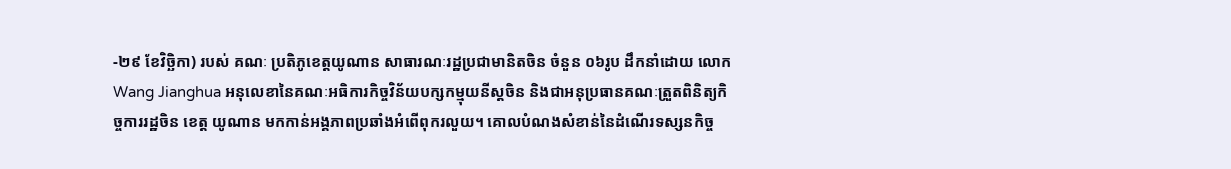-២៩ ខែវិច្ឆិកា) របស់ គណៈ ប្រតិភូខេត្តយូណាន សាធារណៈរដ្ឋប្រជាមានិតចិន ចំនួន ០៦រូប ដឹកនាំដោយ លោក Wang Jianghua អនុលេខានៃគណៈអធិការកិច្ចវិន័យបក្សកម្មុយនីស្តចិន និងជាអនុប្រធានគណៈត្រួតពិនិត្យកិច្ចការរដ្ឋចិន ខេត្ត យូណាន មកកាន់អង្គភាពប្រឆាំងអំពើពុករលួយ។ គោលបំណងសំខាន់នៃដំណើរទស្សនកិច្ច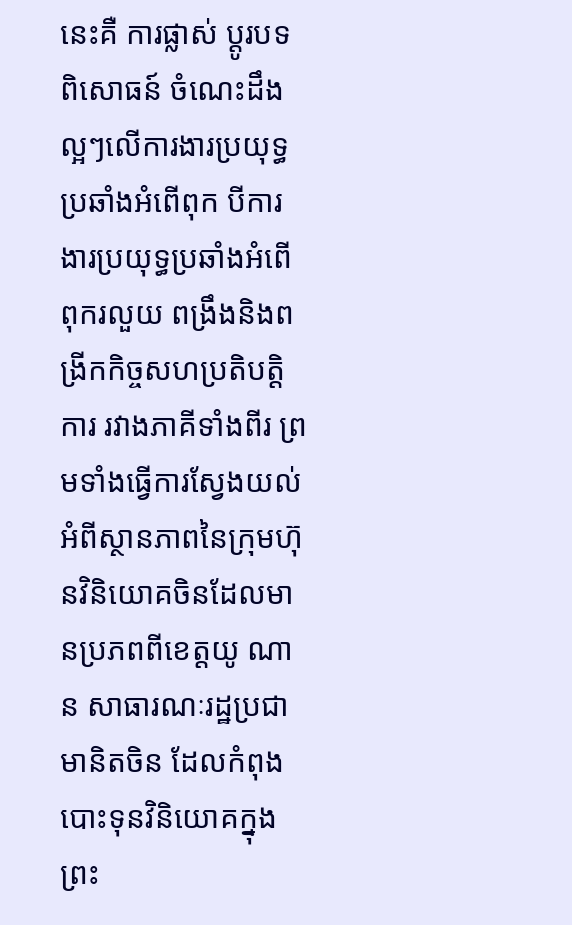នេះគឺ ការផ្លាស់ ប្តូរបទពិសោធន៍ ចំណេះដឹងល្អៗលើការងារប្រយុទ្ធប្រឆាំងអំពើពុក បីការងារប្រយុទ្ធប្រឆាំងអំពើពុករលួយ ពង្រឹងនិងពង្រីកកិច្ចសហប្រតិបត្តិការ រវាងភាគីទាំងពីរ ព្រមទាំងធ្វើការស្វែងយល់អំពីស្ថានភាពនៃក្រុមហ៊ុនវិនិយោគចិនដែលមានប្រភពពីខេត្តយូ ណាន សាធារណៈរដ្ឋប្រជាមានិតចិន ដែលកំពុងបោះទុនវិនិយោគក្នុងព្រះ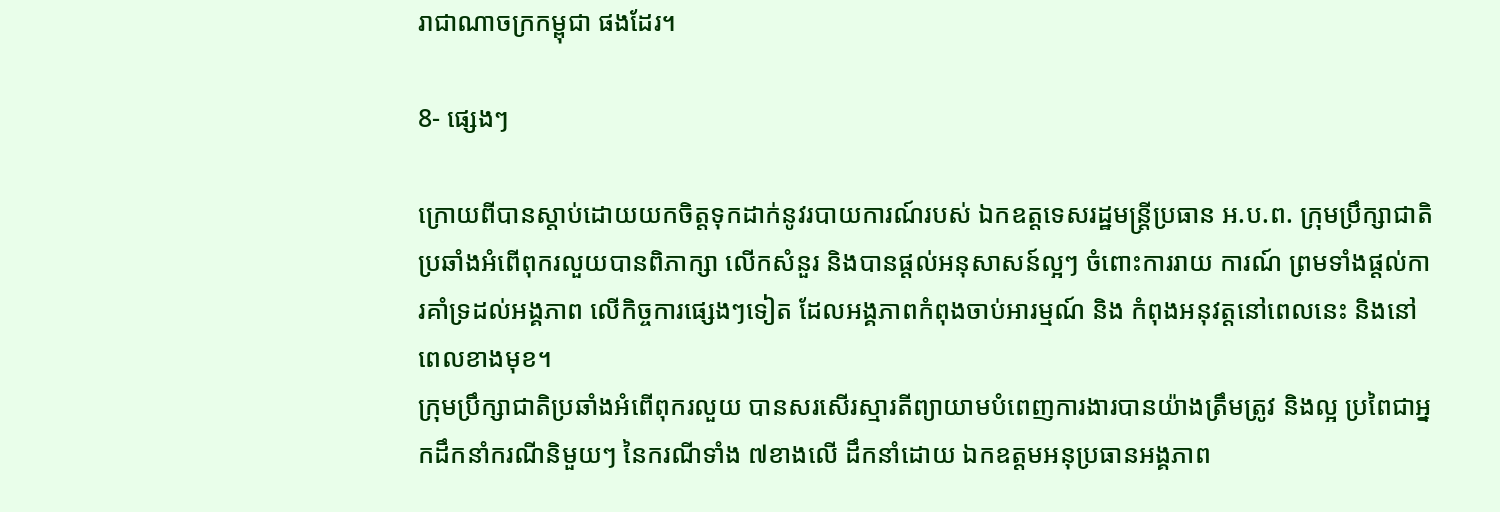រាជាណាចក្រកម្ពុជា ផងដែរ។

8- ផ្សេងៗ

ក្រោយពីបានស្តាប់ដោយយកចិត្តទុកដាក់នូវរបាយការណ៍របស់ ឯកឧត្តទេសរដ្ឋមន្ត្រីប្រធាន អ.ប.ព. ក្រុមប្រឹក្សាជាតិប្រឆាំងអំពើពុករលួយបានពិភាក្សា លើកសំនួរ និងបានផ្តល់អនុសាសន៍ល្អៗ ចំពោះការរាយ ការណ៍ ព្រមទាំងផ្តល់ការគាំទ្រដល់អង្គភាព លើកិច្ចការផ្សេងៗទៀត ដែលអង្គភាពកំពុងចាប់អារម្មណ៍ និង កំពុងអនុវត្តនៅពេលនេះ និងនៅពេលខាងមុខ។
ក្រុមប្រឹក្សាជាតិប្រឆាំងអំពើពុករលួយ បានសរសើរស្មារតីព្យាយាមបំពេញការងារបានយ៉ាងត្រឹមត្រូវ និងល្អ ប្រពៃជាអ្នកដឹកនាំករណីនិមួយៗ នៃករណីទាំង ៧ខាងលើ ដឹកនាំដោយ ឯកឧត្តមអនុប្រធានអង្គភាព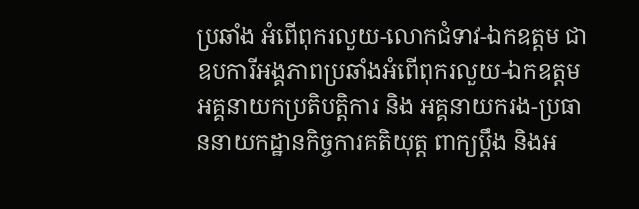ប្រឆាំង អំពើពុករលួយ-លោកជំទាវ-ឯកឧត្តម ជាឧបការីអង្គភាពប្រឆាំងអំពើពុករលួយ-ឯកឧត្តមអគ្គនាយកប្រតិបត្តិការ និង អគ្គនាយករង-ប្រធាននាយកដ្ឋានកិច្ចការគតិយុត្ត ពាក្យប្ដឹង និងអ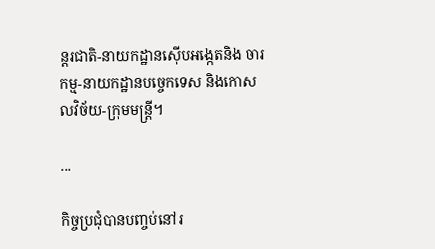ន្តរជាតិ-នាយកដ្ឋានស៊ើបអង្កេតនិង ចារកម្ម-នាយកដ្ឋានបច្ចេកទេស និងកោសលវិច័យ-ក្រុមមន្ត្រី។

...

កិច្ចប្រជុំបានបញ្ចប់នៅរ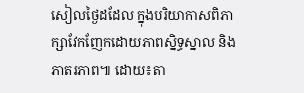សៀលថ្ងៃដដែល ក្នុងបរិយាកាសពិភាក្សាវែកញែកដោយភាពស្និទ្ធស្នាល និង ភាតរភាព៕ ដោយ៖តា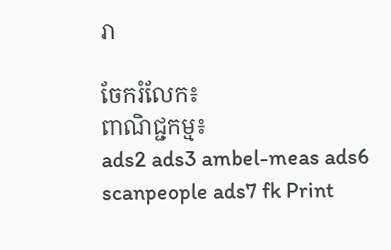រា

ចែករំលែក៖
ពាណិជ្ជកម្ម៖
ads2 ads3 ambel-meas ads6 scanpeople ads7 fk Print